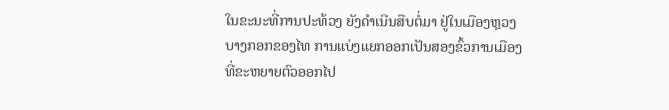ໃນຂະນະທີ່ການປະທ້ວງ ຍັງດໍາເນີນສືບຕໍ່ມາ ຢູ່ໃນເມືອງຫຼວງ
ບາງກອກຂອງໄທ ການແບ່ງແຍກອອກເປັນສອງຂົ້ວການເມືອງ
ທີ່ຂະຫຍາຍຕົວອອກໄປ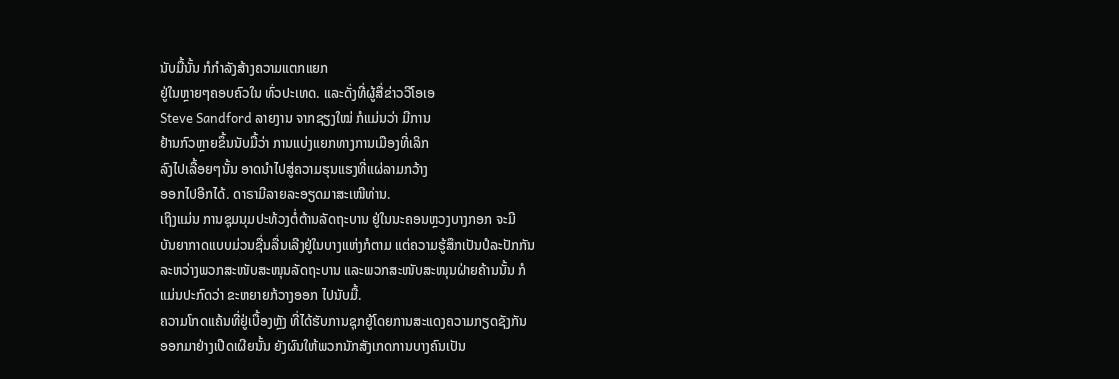ນັບມື້ນັ້ນ ກໍກໍາລັງສ້າງຄວາມແຕກແຍກ
ຢູ່ໃນຫຼາຍໆຄອບຄົວໃນ ທົ່ວປະເທດ. ແລະດັ່ງທີ່ຜູ້ສື່ຂ່າວວີໂອເອ
Steve Sandford ລາຍງານ ຈາກຊຽງໃໝ່ ກໍແມ່ນວ່າ ມີການ
ຢ້ານກົວຫຼາຍຂຶ້ນນັບມື້ວ່າ ການແບ່ງແຍກທາງການເມືອງທີ່ເລິກ
ລົງໄປເລື້ອຍໆນັ້ນ ອາດນໍາໄປສູ່ຄວາມຮຸນແຮງທີ່ແຜ່ລາມກວ້າງ
ອອກໄປອີກໄດ້. ດາຣາມີລາຍລະອຽດມາສະເໜີທ່ານ.
ເຖິງແມ່ນ ການຊຸມນຸມປະທ້ວງຕໍ່ຕ້ານລັດຖະບານ ຢູ່ໃນນະຄອນຫຼວງບາງກອກ ຈະມີ
ບັນຍາກາດແບບມ່ວນຊື່ນລື່ນເລີງຢູ່ໃນບາງແຫ່ງກໍຕາມ ແຕ່ຄວາມຮູ້ສຶກເປັນປໍລະປັກກັນ
ລະຫວ່າງພວກສະໜັບສະໜຸນລັດຖະບານ ແລະພວກສະໜັບສະໜຸນຝ່າຍຄ້ານນັ້ນ ກໍ
ແມ່ນປະກົດວ່າ ຂະຫຍາຍກ້ວາງອອກ ໄປນັບມື້.
ຄວາມໂກດແຄ້ນທີ່ຢູ່ເບື້ອງຫຼັງ ທີ່ໄດ້ຮັບການຊຸກຍູ້ໂດຍການສະແດງຄວາມກຽດຊັງກັນ
ອອກມາຢ່າງເປີດເຜີຍນັ້ນ ຍັງຜົນໃຫ້ພວກນັກສັງເກດການບາງຄົນເປັນ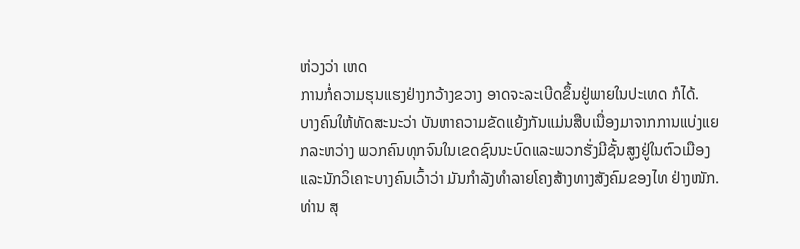ຫ່ວງວ່າ ເຫດ
ການກໍ່ຄວາມຮຸນແຮງຢ່າງກວ້າງຂວາງ ອາດຈະລະເບີດຂຶ້ນຢູ່ພາຍໃນປະເທດ ກໍໄດ້.
ບາງຄົນໃຫ້ທັດສະນະວ່າ ບັນຫາຄວາມຂັດແຍ້ງກັນແມ່ນສືບເນື່ອງມາຈາກການແບ່ງແຍກລະຫວ່າງ ພວກຄົນທຸກຈົນໃນເຂດຊົນນະບົດແລະພວກຮັ່ງມີຊັ້ນສູງຢູ່ໃນຕົວເມືອງ
ແລະນັກວິເຄາະບາງຄົນເວົ້າວ່າ ມັນກໍາລັງທໍາລາຍໂຄງສ້າງທາງສັງຄົມຂອງໄທ ຢ່າງໜັກ.
ທ່ານ ສຸ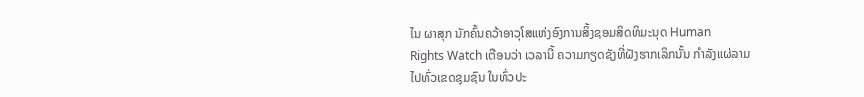ໄນ ຜາສຸກ ນັກຄົ້ນຄວ້າອາວຸໂສແຫ່ງອົງການສິ້ງຊອມສິດທິມະນຸດ Human
Rights Watch ເຕືອນວ່າ ເວລານີ້ ຄວາມກຽດຊັງທີ່ຝັງຮາກເລິກນັ້ນ ກໍາລັງແຜ່ລາມ
ໄປທົ່ວເຂດຊຸມຊົນ ໃນທົ່ວປະ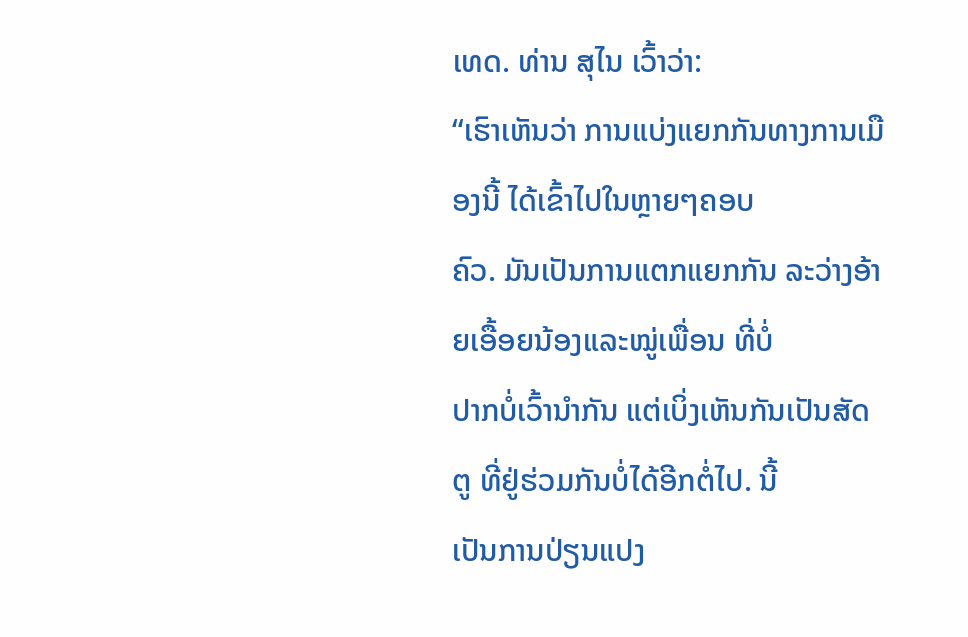ເທດ. ທ່ານ ສຸໄນ ເວົ້າວ່າ:
“ເຮົາເຫັນວ່າ ການແບ່ງແຍກກັນທາງການເມືອງນີ້ ໄດ້ເຂົ້າໄປໃນຫຼາຍໆຄອບ
ຄົວ. ມັນເປັນການແຕກແຍກກັນ ລະວ່າງອ້າຍເອື້ອຍນ້ອງແລະໝູ່ເພື່ອນ ທີ່ບໍ່
ປາກບໍ່ເວົ້ານໍາກັນ ແຕ່ເບິ່ງເຫັນກັນເປັນສັດຕູ ທີ່ຢູ່ຮ່ວມກັນບໍ່ໄດ້ອີກຕໍ່ໄປ. ນີ້
ເປັນການປ່ຽນແປງ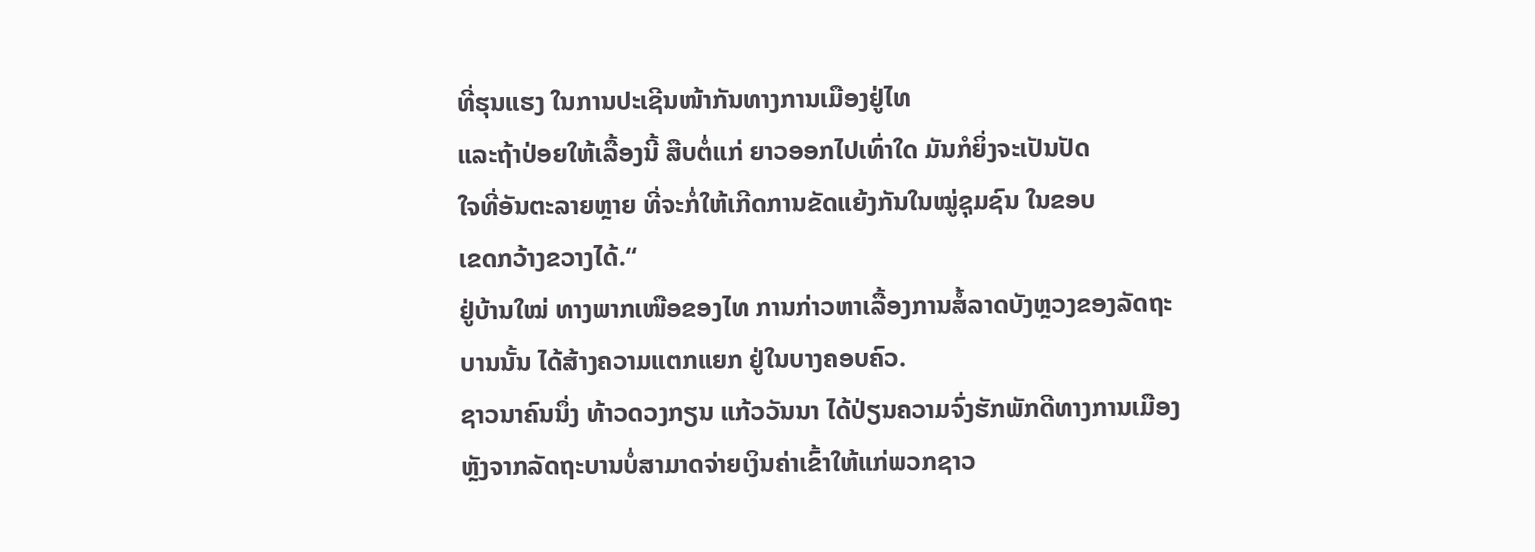ທີ່ຮຸນແຮງ ໃນການປະເຊີນໜ້າກັນທາງການເມືອງຢູ່ໄທ
ແລະຖ້າປ່ອຍໃຫ້ເລື້ອງນີ້ ສືບຕໍ່ແກ່ ຍາວອອກໄປເທົ່າໃດ ມັນກໍຍິ່ງຈະເປັນປັດ
ໃຈທີ່ອັນຕະລາຍຫຼາຍ ທີ່ຈະກໍ່ໃຫ້ເກີດການຂັດແຍ້ງກັນໃນໝູ່ຊຸມຊົນ ໃນຂອບ
ເຂດກວ້າງຂວາງໄດ້.“
ຢູ່ບ້ານໃໝ່ ທາງພາກເໜືອຂອງໄທ ການກ່າວຫາເລື້ອງການສໍ້ລາດບັງຫຼວງຂອງລັດຖະ
ບານນັ້ນ ໄດ້ສ້າງຄວາມແຕກແຍກ ຢູ່ໃນບາງຄອບຄົວ.
ຊາວນາຄົນນຶ່ງ ທ້າວດວງກຽນ ແກ້ວວັນນາ ໄດ້ປ່ຽນຄວາມຈົ່ງຮັກພັກດີທາງການເມືອງ
ຫຼັງຈາກລັດຖະບານບໍ່ສາມາດຈ່າຍເງິນຄ່າເຂົ້າໃຫ້ແກ່ພວກຊາວ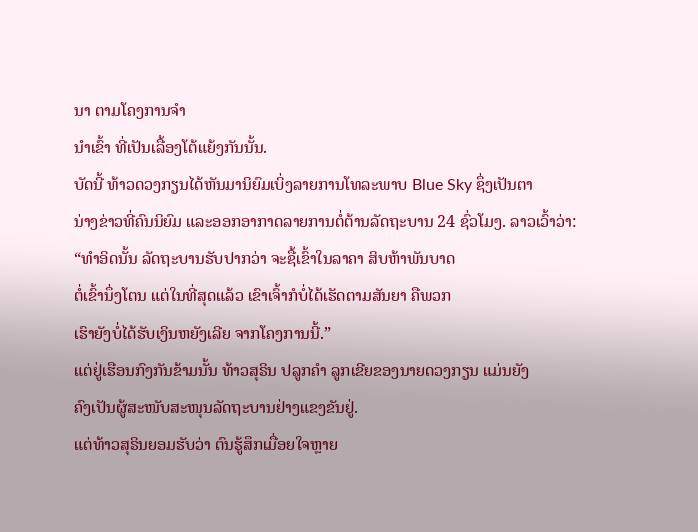ນາ ຕາມໂຄງການຈໍາ
ນໍາເຂົ້າ ທີ່ເປັນເລື້ອງໂຕ້ແຍ້ງກັນນັ້ນ.
ບັດນີ້ ທ້າວດວງກຽນໄດ້ຫັນມານິຍົມເບິ່ງລາຍການໂທລະພາບ Blue Sky ຊຶ່ງເປັນຕາ
ນ່າງຂ່າວທີ່ຄົນນິຍົມ ແລະອອກອາກາດລາຍການຕໍ່ຕ້ານລັດຖະບານ 24 ຊົ່ວໂມງ. ລາວເວົ້າວ່າ:
“ທໍາອິດນັ້ນ ລັດຖະບານຮັບປາກວ່າ ຈະຊື້ເຂົ້າໃນລາຄາ ສິບຫ້າພັນບາດ
ຕໍ່ເຂົ້ານຶ່ງໂຕນ ແຕ່ໃນທີ່ສຸດແລ້ວ ເຂົາເຈົ້າກໍບໍ່ໄດ້ເຮັດຕາມສັນຍາ ຄືພວກ
ເຮົາຍັງບໍ່ໄດ້ຮັບເງິນຫຍັງເລີຍ ຈາກໂຄງການນີ້.”
ແຕ່ຢູ່ເຮືອນກົງກັນຂ້າມນັ້ນ ທ້າວສຸຣິນ ປລູກຄໍາ ລູກເຂີຍຂອງນາຍດວງກຽນ ແມ່ນຍັງ
ຄົງເປັນຜູ້ສະໜັບສະໜຸນລັດຖະບານຢ່າງແຂງຂັນຢູ່.
ແຕ່ທ້າວສຸຣິນຍອມຮັບວ່າ ຕົນຮູ້ສຶກເມື່ອຍໃຈຫຼາຍ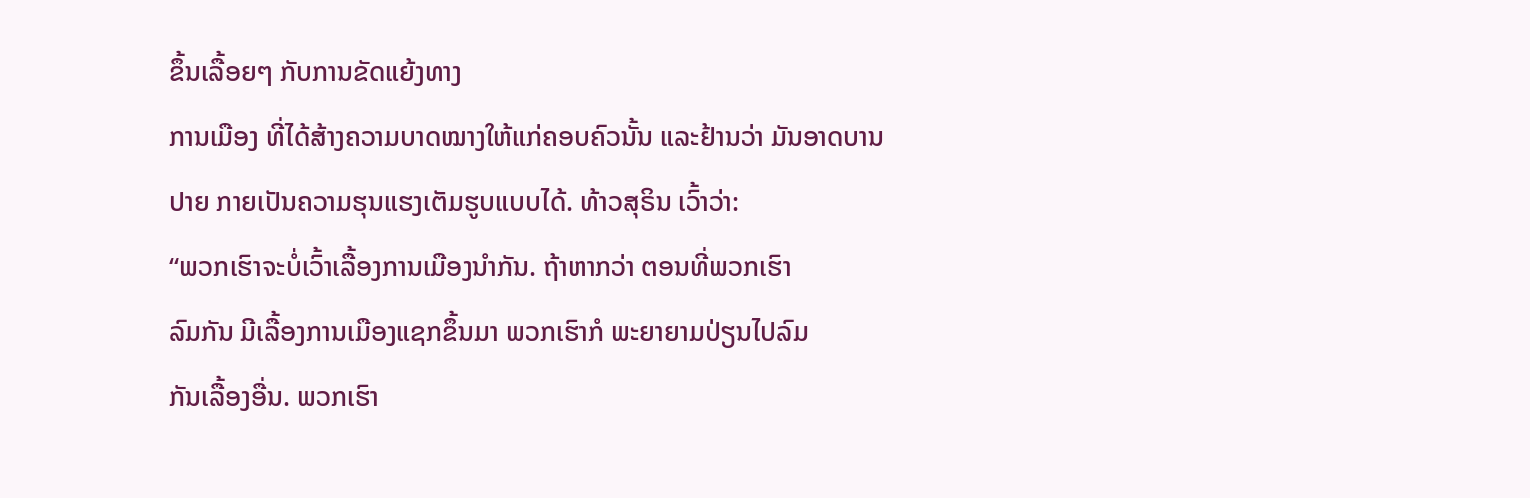ຂຶ້ນເລື້ອຍໆ ກັບການຂັດແຍ້ງທາງ
ການເມືອງ ທີ່ໄດ້ສ້າງຄວາມບາດໝາງໃຫ້ແກ່ຄອບຄົວນັ້ນ ແລະຢ້ານວ່າ ມັນອາດບານ
ປາຍ ກາຍເປັນຄວາມຮຸນແຮງເຕັມຮູບແບບໄດ້. ທ້າວສຸຣິນ ເວົ້າວ່າ:
“ພວກເຮົາຈະບໍ່ເວົ້າເລື້ອງການເມືອງນໍາກັນ. ຖ້າຫາກວ່າ ຕອນທີ່ພວກເຮົາ
ລົມກັນ ມີເລື້ອງການເມືອງແຊກຂຶ້ນມາ ພວກເຮົາກໍ ພະຍາຍາມປ່ຽນໄປລົມ
ກັນເລື້ອງອື່ນ. ພວກເຮົາ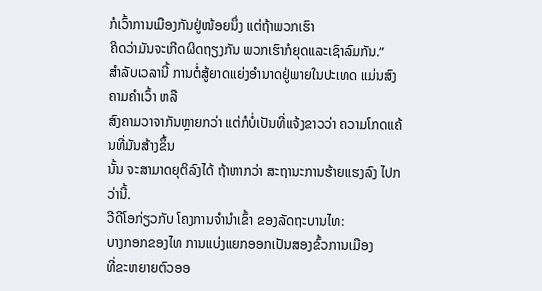ກໍເວົ້າການເມືອງກັນຢູ່ໜ້ອຍນຶ່ງ ແຕ່ຖ້າພວກເຮົາ
ຄິດວ່າມັນຈະເກີດຜິດຖຽງກັນ ພວກເຮົາກໍຍຸດແລະເຊົາລົມກັນ.”
ສໍາລັບເວລານີ້ ການຕໍ່ສູ້ຍາດແຍ່ງອໍານາດຢູ່ພາຍໃນປະເທດ ແມ່ນສົງຄາມຄໍາເວົ້າ ຫລື
ສົງຄາມວາຈາກັນຫຼາຍກວ່າ ແຕ່ກໍບໍ່ເປັນທີ່ແຈ້ງຂາວວ່າ ຄວາມໂກດແຄ້ນທີ່ມັນສ້າງຂຶ້ນ
ນັ້ນ ຈະສາມາດຍຸຕິລົງໄດ້ ຖ້າຫາກວ່າ ສະຖານະການຮ້າຍແຮງລົງ ໄປກວ່ານີ້.
ວີດີໂອກ່ຽວກັບ ໂຄງການຈໍານໍາເຂົ້າ ຂອງລັດຖະບານໄທ:
ບາງກອກຂອງໄທ ການແບ່ງແຍກອອກເປັນສອງຂົ້ວການເມືອງ
ທີ່ຂະຫຍາຍຕົວອອ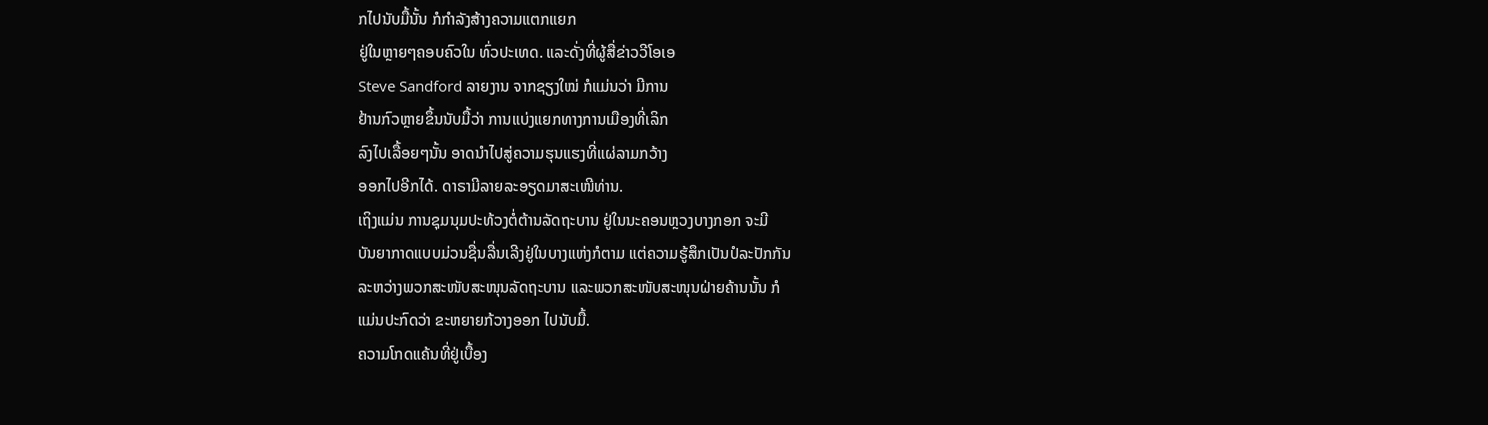ກໄປນັບມື້ນັ້ນ ກໍກໍາລັງສ້າງຄວາມແຕກແຍກ
ຢູ່ໃນຫຼາຍໆຄອບຄົວໃນ ທົ່ວປະເທດ. ແລະດັ່ງທີ່ຜູ້ສື່ຂ່າວວີໂອເອ
Steve Sandford ລາຍງານ ຈາກຊຽງໃໝ່ ກໍແມ່ນວ່າ ມີການ
ຢ້ານກົວຫຼາຍຂຶ້ນນັບມື້ວ່າ ການແບ່ງແຍກທາງການເມືອງທີ່ເລິກ
ລົງໄປເລື້ອຍໆນັ້ນ ອາດນໍາໄປສູ່ຄວາມຮຸນແຮງທີ່ແຜ່ລາມກວ້າງ
ອອກໄປອີກໄດ້. ດາຣາມີລາຍລະອຽດມາສະເໜີທ່ານ.
ເຖິງແມ່ນ ການຊຸມນຸມປະທ້ວງຕໍ່ຕ້ານລັດຖະບານ ຢູ່ໃນນະຄອນຫຼວງບາງກອກ ຈະມີ
ບັນຍາກາດແບບມ່ວນຊື່ນລື່ນເລີງຢູ່ໃນບາງແຫ່ງກໍຕາມ ແຕ່ຄວາມຮູ້ສຶກເປັນປໍລະປັກກັນ
ລະຫວ່າງພວກສະໜັບສະໜຸນລັດຖະບານ ແລະພວກສະໜັບສະໜຸນຝ່າຍຄ້ານນັ້ນ ກໍ
ແມ່ນປະກົດວ່າ ຂະຫຍາຍກ້ວາງອອກ ໄປນັບມື້.
ຄວາມໂກດແຄ້ນທີ່ຢູ່ເບື້ອງ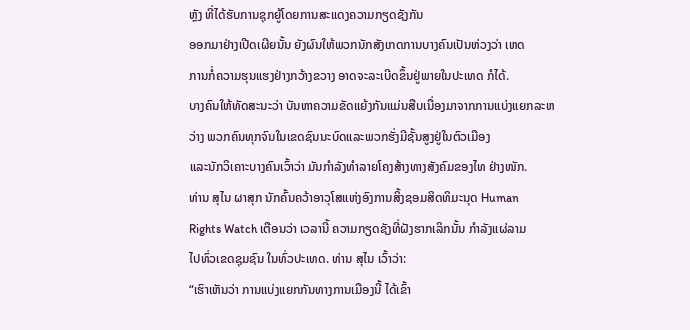ຫຼັງ ທີ່ໄດ້ຮັບການຊຸກຍູ້ໂດຍການສະແດງຄວາມກຽດຊັງກັນ
ອອກມາຢ່າງເປີດເຜີຍນັ້ນ ຍັງຜົນໃຫ້ພວກນັກສັງເກດການບາງຄົນເປັນຫ່ວງວ່າ ເຫດ
ການກໍ່ຄວາມຮຸນແຮງຢ່າງກວ້າງຂວາງ ອາດຈະລະເບີດຂຶ້ນຢູ່ພາຍໃນປະເທດ ກໍໄດ້.
ບາງຄົນໃຫ້ທັດສະນະວ່າ ບັນຫາຄວາມຂັດແຍ້ງກັນແມ່ນສືບເນື່ອງມາຈາກການແບ່ງແຍກລະຫວ່າງ ພວກຄົນທຸກຈົນໃນເຂດຊົນນະບົດແລະພວກຮັ່ງມີຊັ້ນສູງຢູ່ໃນຕົວເມືອງ
ແລະນັກວິເຄາະບາງຄົນເວົ້າວ່າ ມັນກໍາລັງທໍາລາຍໂຄງສ້າງທາງສັງຄົມຂອງໄທ ຢ່າງໜັກ.
ທ່ານ ສຸໄນ ຜາສຸກ ນັກຄົ້ນຄວ້າອາວຸໂສແຫ່ງອົງການສິ້ງຊອມສິດທິມະນຸດ Human
Rights Watch ເຕືອນວ່າ ເວລານີ້ ຄວາມກຽດຊັງທີ່ຝັງຮາກເລິກນັ້ນ ກໍາລັງແຜ່ລາມ
ໄປທົ່ວເຂດຊຸມຊົນ ໃນທົ່ວປະເທດ. ທ່ານ ສຸໄນ ເວົ້າວ່າ:
“ເຮົາເຫັນວ່າ ການແບ່ງແຍກກັນທາງການເມືອງນີ້ ໄດ້ເຂົ້າ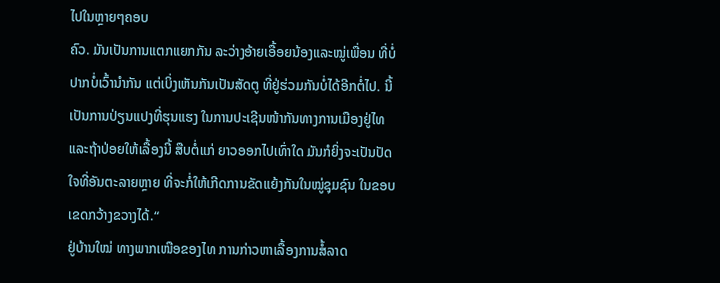ໄປໃນຫຼາຍໆຄອບ
ຄົວ. ມັນເປັນການແຕກແຍກກັນ ລະວ່າງອ້າຍເອື້ອຍນ້ອງແລະໝູ່ເພື່ອນ ທີ່ບໍ່
ປາກບໍ່ເວົ້ານໍາກັນ ແຕ່ເບິ່ງເຫັນກັນເປັນສັດຕູ ທີ່ຢູ່ຮ່ວມກັນບໍ່ໄດ້ອີກຕໍ່ໄປ. ນີ້
ເປັນການປ່ຽນແປງທີ່ຮຸນແຮງ ໃນການປະເຊີນໜ້າກັນທາງການເມືອງຢູ່ໄທ
ແລະຖ້າປ່ອຍໃຫ້ເລື້ອງນີ້ ສືບຕໍ່ແກ່ ຍາວອອກໄປເທົ່າໃດ ມັນກໍຍິ່ງຈະເປັນປັດ
ໃຈທີ່ອັນຕະລາຍຫຼາຍ ທີ່ຈະກໍ່ໃຫ້ເກີດການຂັດແຍ້ງກັນໃນໝູ່ຊຸມຊົນ ໃນຂອບ
ເຂດກວ້າງຂວາງໄດ້.“
ຢູ່ບ້ານໃໝ່ ທາງພາກເໜືອຂອງໄທ ການກ່າວຫາເລື້ອງການສໍ້ລາດ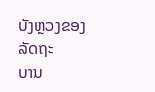ບັງຫຼວງຂອງລັດຖະ
ບານ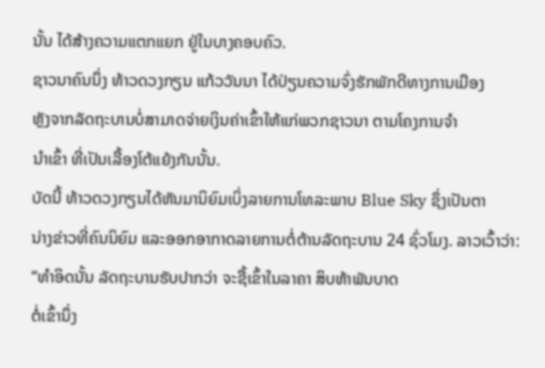ນັ້ນ ໄດ້ສ້າງຄວາມແຕກແຍກ ຢູ່ໃນບາງຄອບຄົວ.
ຊາວນາຄົນນຶ່ງ ທ້າວດວງກຽນ ແກ້ວວັນນາ ໄດ້ປ່ຽນຄວາມຈົ່ງຮັກພັກດີທາງການເມືອງ
ຫຼັງຈາກລັດຖະບານບໍ່ສາມາດຈ່າຍເງິນຄ່າເຂົ້າໃຫ້ແກ່ພວກຊາວນາ ຕາມໂຄງການຈໍາ
ນໍາເຂົ້າ ທີ່ເປັນເລື້ອງໂຕ້ແຍ້ງກັນນັ້ນ.
ບັດນີ້ ທ້າວດວງກຽນໄດ້ຫັນມານິຍົມເບິ່ງລາຍການໂທລະພາບ Blue Sky ຊຶ່ງເປັນຕາ
ນ່າງຂ່າວທີ່ຄົນນິຍົມ ແລະອອກອາກາດລາຍການຕໍ່ຕ້ານລັດຖະບານ 24 ຊົ່ວໂມງ. ລາວເວົ້າວ່າ:
“ທໍາອິດນັ້ນ ລັດຖະບານຮັບປາກວ່າ ຈະຊື້ເຂົ້າໃນລາຄາ ສິບຫ້າພັນບາດ
ຕໍ່ເຂົ້ານຶ່ງ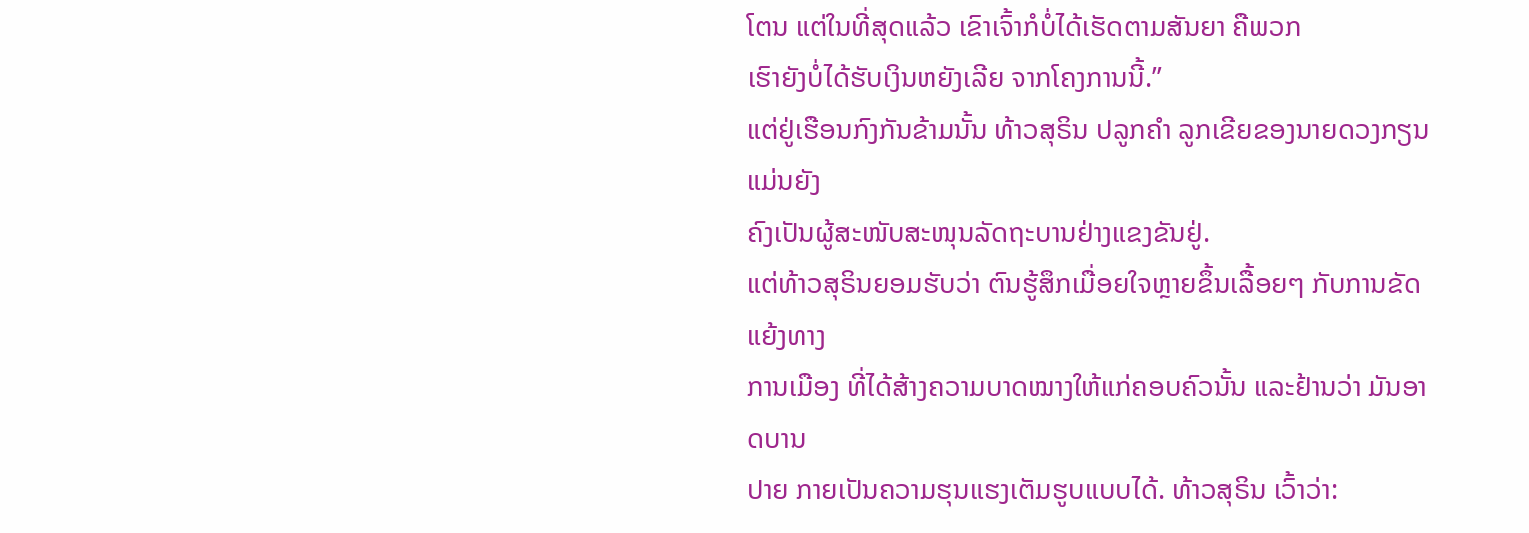ໂຕນ ແຕ່ໃນທີ່ສຸດແລ້ວ ເຂົາເຈົ້າກໍບໍ່ໄດ້ເຮັດຕາມສັນຍາ ຄືພວກ
ເຮົາຍັງບໍ່ໄດ້ຮັບເງິນຫຍັງເລີຍ ຈາກໂຄງການນີ້.”
ແຕ່ຢູ່ເຮືອນກົງກັນຂ້າມນັ້ນ ທ້າວສຸຣິນ ປລູກຄໍາ ລູກເຂີຍຂອງນາຍດວງກຽນ ແມ່ນຍັງ
ຄົງເປັນຜູ້ສະໜັບສະໜຸນລັດຖະບານຢ່າງແຂງຂັນຢູ່.
ແຕ່ທ້າວສຸຣິນຍອມຮັບວ່າ ຕົນຮູ້ສຶກເມື່ອຍໃຈຫຼາຍຂຶ້ນເລື້ອຍໆ ກັບການຂັດແຍ້ງທາງ
ການເມືອງ ທີ່ໄດ້ສ້າງຄວາມບາດໝາງໃຫ້ແກ່ຄອບຄົວນັ້ນ ແລະຢ້ານວ່າ ມັນອາດບານ
ປາຍ ກາຍເປັນຄວາມຮຸນແຮງເຕັມຮູບແບບໄດ້. ທ້າວສຸຣິນ ເວົ້າວ່າ: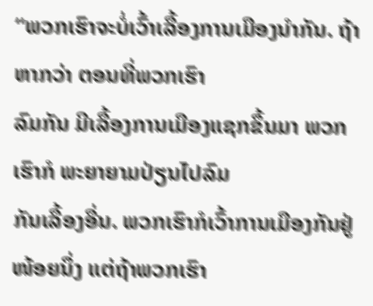“ພວກເຮົາຈະບໍ່ເວົ້າເລື້ອງການເມືອງນໍາກັນ. ຖ້າຫາກວ່າ ຕອນທີ່ພວກເຮົາ
ລົມກັນ ມີເລື້ອງການເມືອງແຊກຂຶ້ນມາ ພວກເຮົາກໍ ພະຍາຍາມປ່ຽນໄປລົມ
ກັນເລື້ອງອື່ນ. ພວກເຮົາກໍເວົ້າການເມືອງກັນຢູ່ໜ້ອຍນຶ່ງ ແຕ່ຖ້າພວກເຮົາ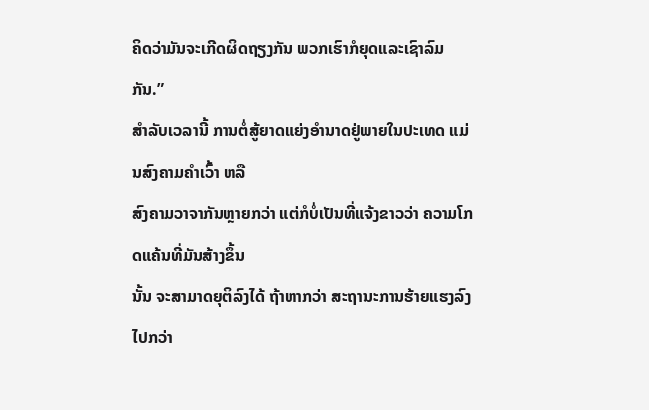ຄິດວ່າມັນຈະເກີດຜິດຖຽງກັນ ພວກເຮົາກໍຍຸດແລະເຊົາລົມກັນ.”
ສໍາລັບເວລານີ້ ການຕໍ່ສູ້ຍາດແຍ່ງອໍານາດຢູ່ພາຍໃນປະເທດ ແມ່ນສົງຄາມຄໍາເວົ້າ ຫລື
ສົງຄາມວາຈາກັນຫຼາຍກວ່າ ແຕ່ກໍບໍ່ເປັນທີ່ແຈ້ງຂາວວ່າ ຄວາມໂກດແຄ້ນທີ່ມັນສ້າງຂຶ້ນ
ນັ້ນ ຈະສາມາດຍຸຕິລົງໄດ້ ຖ້າຫາກວ່າ ສະຖານະການຮ້າຍແຮງລົງ ໄປກວ່າ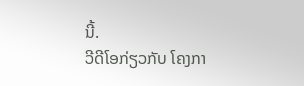ນີ້.
ວີດີໂອກ່ຽວກັບ ໂຄງກາ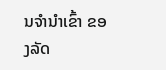ນຈໍານໍາເຂົ້າ ຂອງລັດ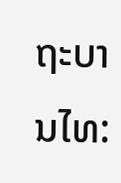ຖະບານໄທ: